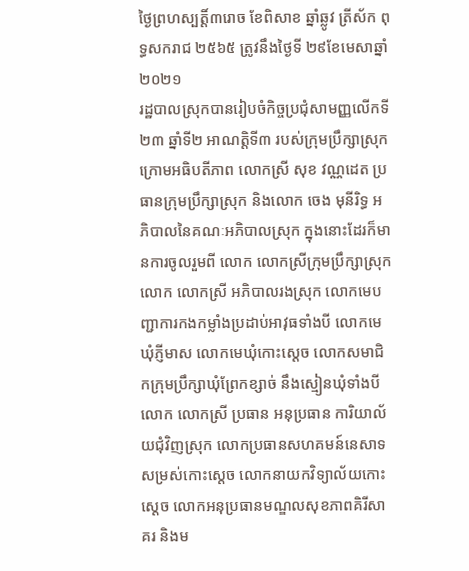ថ្ងៃព្រហស្បត្តិ៍៣រោច ខែពិសាខ ឆ្នាំឆ្លូវ ត្រីស័ក ពុទ្ធសករាជ ២៥៦៥ ត្រូវនឹងថ្ងៃទី ២៩ខែមេសាឆ្នាំ២០២១
រដ្ឋបាលស្រុកបានរៀបចំកិច្ចប្រជុំសាមញ្ញលេីកទី២៣ ឆ្នាំទី២ អាណត្តិទី៣ របស់ក្រុមប្រឹក្សាស្រុក ក្រោមអធិបតីភាព លោកស្រី សុខ វណ្ណដេត ប្រធានក្រុមប្រឹក្សាស្រុក និងលោក ចេង មុនីរិទ្ធ អភិបាលនៃគណៈអភិបាលស្រុក ក្នុងនោះដែរក៏មានការចូលរួមពី លោក លោកស្រីក្រុមប្រឹក្សាស្រុក លោក លោកស្រី អភិបាលរងស្រុក លោកមេបញ្ជាការកងកម្លាំងប្រដាប់អាវុធទាំងបី លោកមេឃុំភ្ញីមាស លោកមេឃុំកោះស្ដេច លោកសមាជិកក្រុមប្រឹក្សាឃុំព្រែកខ្សាច់ នឹងស្មៀនឃុំទាំងបី លោក លោកស្រី ប្រធាន អនុប្រធាន ការិយាល័យជុំវិញស្រុក លោកប្រធានសហគមន៍នេសាទសម្រស់កោះស្តេច លោកនាយកវិទ្យាល័យកោះស្ដេច លោកអនុប្រធានមណ្ឌលសុខភាពគិរីសាគរ និងម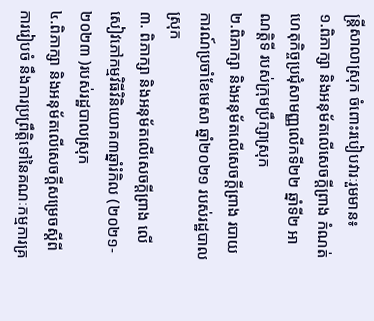ន្ត្រីសាលាស្រុក ចំពោះរបៀបវារៈរួមមាន៖
១.ពិភាក្សា និងអនុម័តលេីសេចក្តីព្រាង កំណត់ហេតុកិច្ចប្រជុំសាមញ្ញលេីកទី២២ ឆ្នាំទី២ អាណត្តិទី របស់ក្រុមប្រឹក្សាស្រុក
២.ពិភាក្សា និងអនុម័តលេីសេចក្តីព្រាង របាយការណ៍ប្រចាំខែមេសា ឆ្នាំ២០២១ របស់រដ្ឋបាលស្រុក
៣. ពិភាក្សា និងអនុម័តលើសេចក្ដីព្រាង លើសៀវភៅកម្មវិធីវិនិយោគ៣ឆ្នាំរំកិល (២០២១- ២០២៣ )របស់រដ្ឋបាលស្រុក
៤.ពិភាក្សា និងអនុម័តលើសេចក្ដីសម្រេចស្ដីពីការរៀបចំ នឹងការប្រព្រឹត្តិទៅនៃគណៈកម្មការគ្រ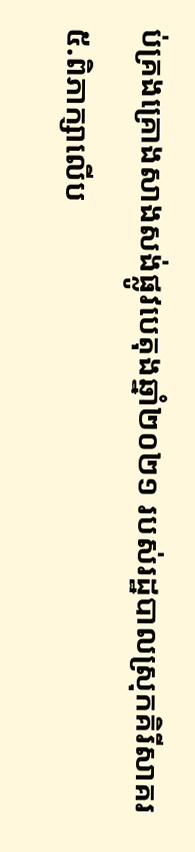ប់គ្រងគ្រោងសាងសង់ផ្លូវបេតុងឆ្នាំ២០២១ របស់រដ្ឋបាលស្រុកគិរីសាគរ
៥.ពិភាក្សាលេីប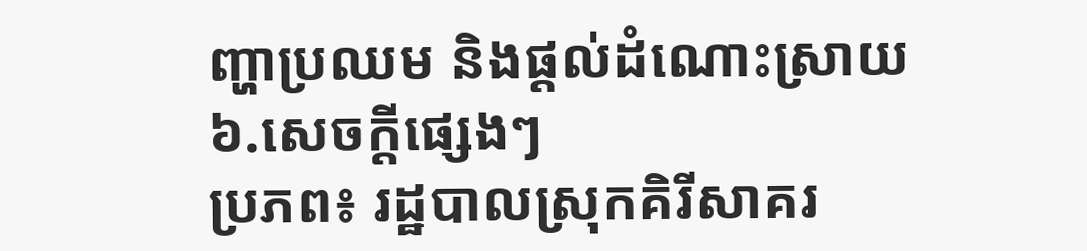ញ្ហាប្រឈម និងផ្តល់ដំណោះស្រាយ
៦.សេចក្តីផ្សេងៗ
ប្រភព៖ រដ្ឋបាលស្រុកគិរីសាគរ